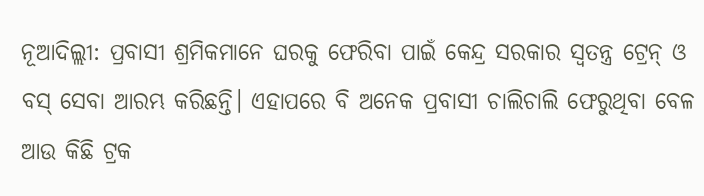ନୂଆଦିଲ୍ଲୀ: ପ୍ରବାସୀ ଶ୍ରମିକମାନେ ଘରକୁ ଫେରିବା ପାଇଁ କେନ୍ଦ୍ର ସରକାର ସ୍ୱତନ୍ତ୍ର ଟ୍ରେନ୍ ଓ ବସ୍ ସେବା ଆରମ୍ଭ କରିଛନ୍ତି। ଏହାପରେ ବି ଅନେକ ପ୍ରବାସୀ ଚାଲିଚାଲି ଫେରୁଥିବା ବେଳ ଆଉ କିଛି ଟ୍ରକ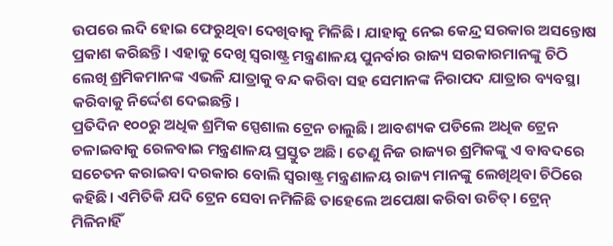ଉପରେ ଲଦି ହୋଇ ଫେରୁଥିବା ଦେଖିବାକୁ ମିଳିଛି। ଯାହାକୁ ନେଇ କେନ୍ଦ୍ର ସରକାର ଅସନ୍ତୋଷ ପ୍ରକାଶ କରିଛନ୍ତି। ଏହାକୁ ଦେଖି ସ୍ୱରାଷ୍ଟ୍ର ମନ୍ତ୍ରଣାଳୟ ପୁନର୍ବାର ରାଜ୍ୟ ସରକାରମାନଙ୍କୁ ଚିଠି ଲେଖି ଶ୍ରମିକମାନଙ୍କ ଏଭଳି ଯାତ୍ରାକୁ ବନ୍ଦ କରିବା ସହ ସେମାନଙ୍କ ନିରାପଦ ଯାତ୍ରାର ବ୍ୟବସ୍ଥା କରିବାକୁ ନିର୍ଦ୍ଦେଶ ଦେଇଛନ୍ତି।
ପ୍ରତିଦିନ ୧୦୦ରୁ ଅଧିକ ଶ୍ରମିକ ସ୍ପେଶାଲ ଟ୍ରେନ ଚାଲୁଛି। ଆବଶ୍ୟକ ପଡିଲେ ଅଧିକ ଟ୍ରେନ ଚଳାଇବାକୁ ରେଳବାଇ ମନ୍ତ୍ରଣାଳୟ ପ୍ରସ୍ତୁତ ଅଛି। ତେଣୁ ନିଜ ରାଜ୍ୟର ଶ୍ରମିକଙ୍କୁ ଏ ବାବଦରେ ସଚେତନ କରାଇବା ଦରକାର ବୋଲି ସ୍ୱରାଷ୍ଟ୍ର ମନ୍ତ୍ରଣାଳୟ ରାଜ୍ୟ ମାନଙ୍କୁ ଲେଖିଥିବା ଚିଠିରେ କହିଛି। ଏମିତିକି ଯଦି ଟ୍ରେନ ସେବା ନମିଳିଛି ତାହେଲେ ଅପେକ୍ଷା କରିବା ଉଚିତ୍। ଟ୍ରେନ୍ ମିଳିନାହିଁ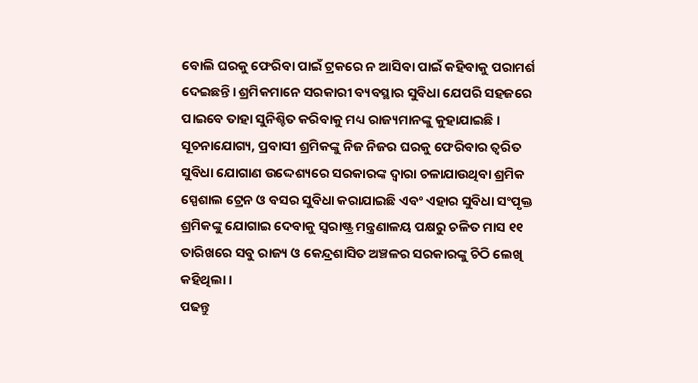ବୋଲି ଘରକୁ ଫେରିବା ପାଇଁ ଟ୍ରକରେ ନ ଆସିବା ପାଇଁ କହିବାକୁ ପରାମର୍ଶ ଦେଇଛନ୍ତି। ଶ୍ରମିକମାନେ ସରକାରୀ ବ୍ୟବସ୍ଥାର ସୁବିଧା ଯେପରି ସହଜରେ ପାଇବେ ତାହା ସୁନିଶ୍ଚିତ କରିବାକୁ ମଧ୍ୟ ରାଜ୍ୟମାନଙ୍କୁ କୁହାଯାଇଛି।
ସୂଚନାଯୋଗ୍ୟ, ପ୍ରବାସୀ ଶ୍ରମିକଙ୍କୁ ନିଜ ନିଜର ଘରକୁ ଫେରିବାର ତ୍ୱରିତ ସୁବିଧା ଯୋଗାଣ ଉଦ୍ଦେଶ୍ୟରେ ସରକାରଙ୍କ ଦ୍ୱାରା ଚଳାଯାଉଥିବା ଶ୍ରମିକ ସ୍ପେଶାଲ ଟ୍ରେନ ଓ ବସର ସୁବିଧା କରାଯାଇଛି ଏବଂ ଏହାର ସୁବିଧା ସଂପୃକ୍ତ ଶ୍ରମିକଙ୍କୁ ଯୋଗାଇ ଦେବାକୁ ସ୍ୱରାଷ୍ଟ୍ର ମନ୍ତ୍ରଣାଳୟ ପକ୍ଷରୁ ଚଳିତ ମାସ ୧୧ ତାରିଖରେ ସବୁ ରାଜ୍ୟ ଓ କେନ୍ଦ୍ରଶାସିତ ଅଞ୍ଚଳର ସରକାରଙ୍କୁ ଚିଠି ଲେଖି କହିଥିଲା।
ପଢନ୍ତୁ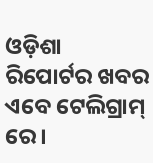ଓଡ଼ିଶା ରିପୋର୍ଟର ଖବର ଏବେ ଟେଲିଗ୍ରାମ୍ ରେ।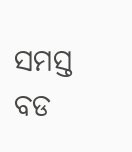ସମସ୍ତ ବଡ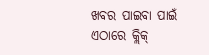ଖବର ପାଇବା ପାଇଁ ଏଠାରେ କ୍ଲିକ୍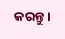କରନ୍ତୁ।